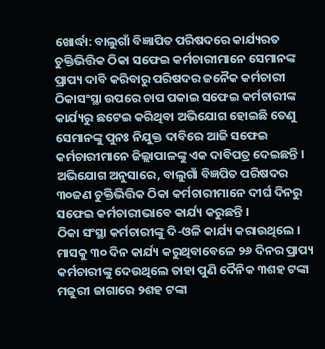ଖୋର୍ଦ୍ଧା: ବାଲୁଗାଁ ବିଜ୍ଞାପିତ ପରିଷଦରେ କାର୍ଯ୍ୟରତ ଚୁକ୍ତିଭିତ୍ତିକ ଠିକା ସଫେଇ କର୍ମଚାରୀମାନେ ସେମାନଙ୍କ ପ୍ରାପ୍ୟ ଦାବି କରିବାରୁ ପରିଷଦର ଜନୈକ କର୍ମଚାରୀ ଠିକାସଂସ୍ଥା ଉପରେ ଚାପ ପକାଇ ସଫେଇ କର୍ମଚାରୀଙ୍କ କାର୍ଯ୍ୟରୁ ଛଟେଇ କରିଥିବା ଅଭିଯୋଗ ହୋଇଛି ତେଣୁ ସେମାନଙ୍କୁ ପୁନଃ ନିଯୁକ୍ତ ଦାବିରେ ଆଜି ସଫେଇ କର୍ମଚାରୀମାନେ ଜିଲ୍ଲାପାଳଙ୍କୁ ଏକ ଦାବିପତ୍ର ଦେଇଛନ୍ତି । ଅଭିଯୋଗ ଅନୁସାରେ, ବାଲୁଗାଁ ବିଜ୍ଞପିତ ପରିଷଦର ୩୦ଜଣ ଚୁକ୍ତିଭିତ୍ତିକ ଠିକା କର୍ମଚାରୀମାନେ ଦୀର୍ଘ ଦିନରୁ ସଫେଇ କର୍ମଚାରୀଭାବେ କାର୍ଯ୍ୟ କରୁଛନ୍ତି ।
ଠିକା ସଂସ୍ଥା କର୍ମଚାରୀଙ୍କୁ ଦି-ଓଳି କାର୍ଯ୍ୟ କରାଉଥିଲେ । ମାସକୁ ୩୦ ଦିନ କାର୍ଯ୍ୟ କରୁଥିବାବେଳେ ୨୬ ଦିନର ପ୍ରାପ୍ୟ କର୍ମଚାରୀଙ୍କୁ ଦେଉଥିଲେ ତାହା ପୁଣି ଦୈନିକ ୩ଶହ ଟଙ୍କା ମଜୁରୀ ଜାଗାରେ ୨ଶହ ଟଙ୍କା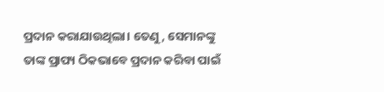ପ୍ରଦାନ କରାଯାଉଥିଲା। ତେଣୁ, ସେମାନଙ୍କୁ ତାଙ୍କ ପ୍ରାପ୍ୟ ଠିକଭାବେ ପ୍ରଦାନ କରିବା ପାଇଁ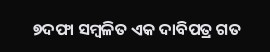୭ଦଫା ସମ୍ବଳିତ ଏକ ଦାବିପତ୍ର ଗତ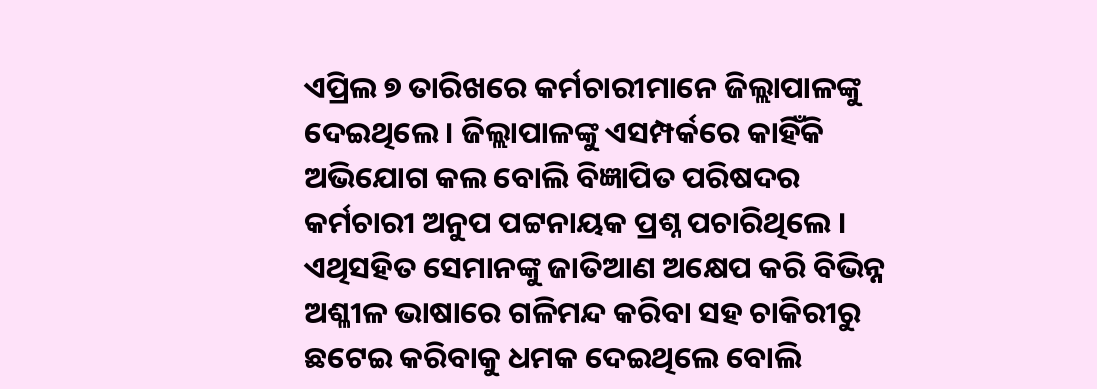ଏପ୍ରିଲ ୭ ତାରିଖରେ କର୍ମଚାରୀମାନେ ଜିଲ୍ଲାପାଳଙ୍କୁ ଦେଇଥିଲେ । ଜିଲ୍ଲାପାଳଙ୍କୁ ଏସମ୍ପର୍କରେ କାହିଁକି ଅଭିଯୋଗ କଲ ବୋଲି ବିଜ୍ଞାପିତ ପରିଷଦର କର୍ମଚାରୀ ଅନୁପ ପଟ୍ଟନାୟକ ପ୍ରଶ୍ନ ପଚାରିଥିଲେ । ଏଥିସହିତ ସେମାନଙ୍କୁ ଜାତିଆଣ ଅକ୍ଷେପ କରି ବିଭିନ୍ନ ଅଶ୍ଳୀଳ ଭାଷାରେ ଗଳିମନ୍ଦ କରିବା ସହ ଚାକିରୀରୁ ଛଟେଇ କରିବାକୁ ଧମକ ଦେଇଥିଲେ ବୋଲି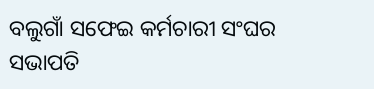ବଲୁଗାଁ ସଫେଇ କର୍ମଚାରୀ ସଂଘର ସଭାପତି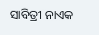ସାବିତ୍ରୀ ନାଏକ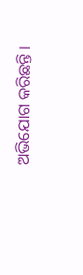ଅଭିଯୋଗ କରିଛନ୍ତି ।